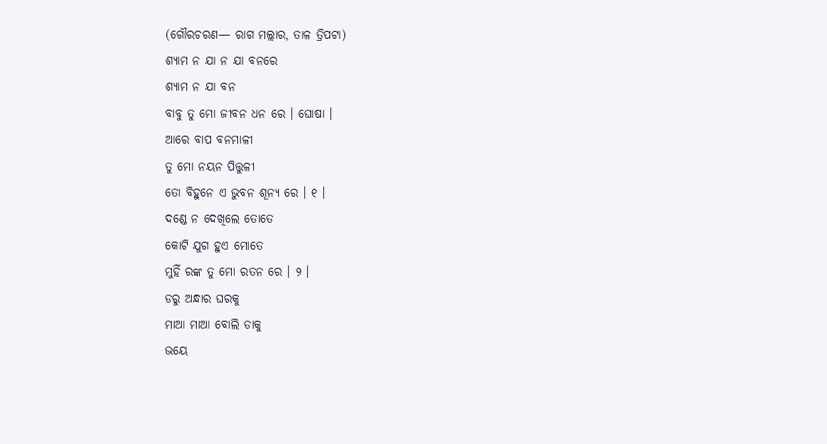(ଗୌରଚରଣ— ରାଗ ମଲ୍ଲାର, ତାଳ ତ୍ରିପଟା)
ଶ୍ୟାମ ନ ଯା ନ ଯା ବନରେ
ଶ୍ୟାମ ନ ଯା ବନ
ବାବୁ ତୁ ମୋ ଜୀବନ ଧନ ରେ । ଘୋଷା ।
ଆରେ ବାପ ବନମାଳୀ
ତୁ ମୋ ନୟନ ପିତ୍ତୁଳୀ
ତୋ ବିହୁନେ ଏ ଭୁବନ ଶୂନ୍ୟ ରେ । ୧ ।
ଦଣ୍ଡେ ନ ଦେଖିଲେ ତୋତେ
କୋଟି ଯୁଗ ହୁଏ ମୋତେ
ମୁହିଁ ରଙ୍କ ତୁ ମୋ ରତନ ରେ । ୨ ।
ଡରୁ ଅନ୍ଧାର ଘରକୁ
ମାଆ ମାଆ ବୋଲି ଡାକୁ
ଭୟେ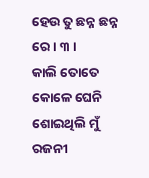ହେଉ ତୁ ଛନ୍ନ ଛନ୍ନ ରେ । ୩ ।
କାଲି ତୋତେ କୋଳେ ଘେନି
ଶୋଇଥିଲି ମୁଁ ରଜନୀ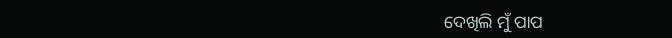ଦେଖିଲି ମୁଁ ପାପ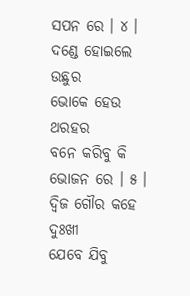ସପନ ରେ । ୪ ।
ଦଣ୍ଡେ ହୋଇଲେ ଉଛୁର
ଭୋକେ ହେଉ ଥରହର
ବନେ କରିବୁ କି ଭୋଜନ ରେ । ୫ ।
ଦ୍ୱିଜ ଗୌର କହେ ଦୁଃଖୀ
ଯେବେ ଯିବୁ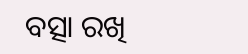ବତ୍ସା ରଖି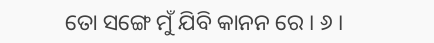ତୋ ସଙ୍ଗେ ମୁଁ ଯିବି କାନନ ରେ । ୬ ।